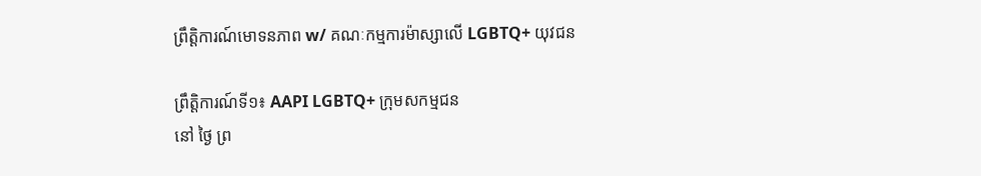ព្រឹត្តិការណ៍មោទនភាព w/ គណៈកម្មការម៉ាស្សាលើ LGBTQ+ យុវជន

ព្រឹត្តិការណ៍ទី១៖ AAPI LGBTQ+ ក្រុមសកម្មជន
នៅ ថ្ងៃ ព្រ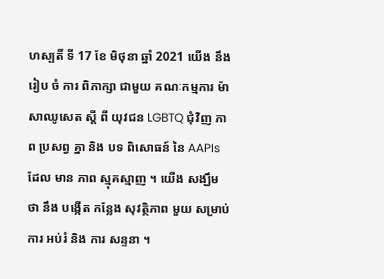ហស្បតិ៍ ទី 17 ខែ មិថុនា ឆ្នាំ 2021 យើង នឹង រៀប ចំ ការ ពិភាក្សា ជាមួយ គណៈកម្មការ ម៉ាសាឈូសេត ស្តី ពី យុវជន LGBTQ ជុំវិញ ភាព ប្រសព្វ គ្នា និង បទ ពិសោធន៍ នៃ AAPIs ដែល មាន ភាព ស្មុគស្មាញ ។ យើង សង្ឃឹម ថា នឹង បង្កើត កន្លែង សុវត្ថិភាព មួយ សម្រាប់ ការ អប់រំ និង ការ សន្ទនា ។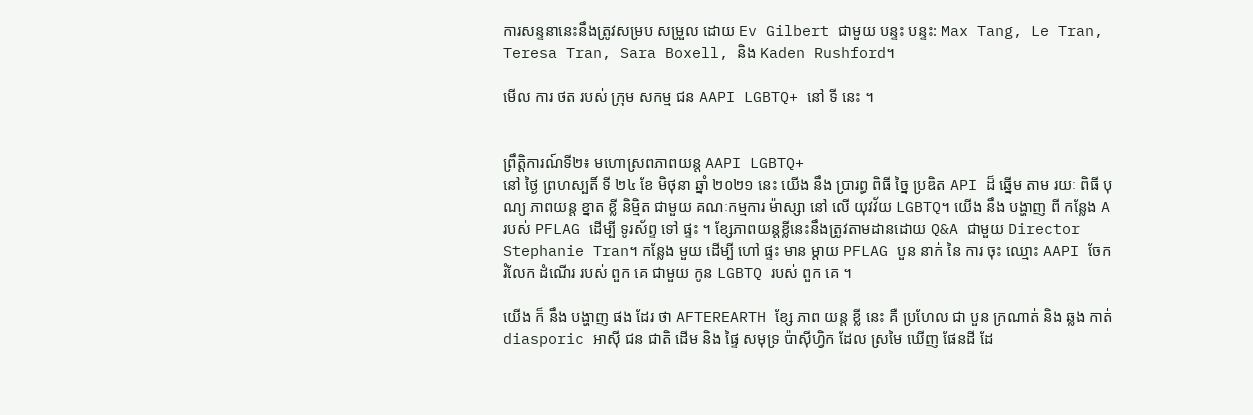ការសន្ទនានេះនឹងត្រូវសម្រប សម្រួល ដោយ Ev Gilbert ជាមួយ បន្ទះ បន្ទះ: Max Tang, Le Tran, Teresa Tran, Sara Boxell, និង Kaden Rushford។

មើល ការ ថត របស់ ក្រុម សកម្ម ជន AAPI LGBTQ+ នៅ ទី នេះ ។


ព្រឹត្តិការណ៍ទី២៖ មហោស្រពភាពយន្ត AAPI LGBTQ+
នៅ ថ្ងៃ ព្រហស្បតិ៍ ទី ២៤ ខែ មិថុនា ឆ្នាំ ២០២១ នេះ យើង នឹង ប្រារព្ធ ពិធី ច្នៃ ប្រឌិត API ដ៏ ឆ្នើម តាម រយៈ ពិធី បុណ្យ ភាពយន្ត ខ្នាត ខ្លី និម្មិត ជាមួយ គណៈកម្មការ ម៉ាស្សា នៅ លើ យុវវ័យ LGBTQ។ យើង នឹង បង្ហាញ ពី កន្លែង A របស់ PFLAG ដើម្បី ទូរស័ព្ទ ទៅ ផ្ទះ ។ ខ្សែភាពយន្តខ្លីនេះនឹងត្រូវតាមដានដោយ Q&A ជាមួយ Director Stephanie Tran។ កន្លែង មួយ ដើម្បី ហៅ ផ្ទះ មាន ម្តាយ PFLAG បួន នាក់ នៃ ការ ចុះ ឈ្មោះ AAPI ចែក រំលែក ដំណើរ របស់ ពួក គេ ជាមួយ កូន LGBTQ របស់ ពួក គេ ។

យើង ក៏ នឹង បង្ហាញ ផង ដែរ ថា AFTEREARTH ខ្សែ ភាព យន្ត ខ្លី នេះ គឺ ប្រហែល ជា បួន ក្រណាត់ និង ឆ្លង កាត់ diasporic អាស៊ី ជន ជាតិ ដើម និង ផ្ទៃ សមុទ្រ ប៉ាស៊ីហ្វិក ដែល ស្រមៃ ឃើញ ផែនដី ដែ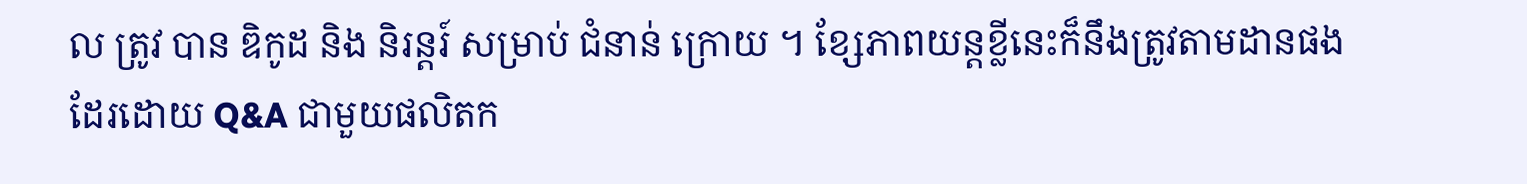ល ត្រូវ បាន ឌិកូដ និង និរន្តរ៍ សម្រាប់ ជំនាន់ ក្រោយ ។ ខ្សែភាពយន្តខ្លីនេះក៏នឹងត្រូវតាមដានផងដែរដោយ Q&A ជាមួយផលិតក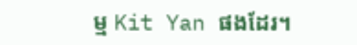ម្ម Kit Yan ផងដែរ។